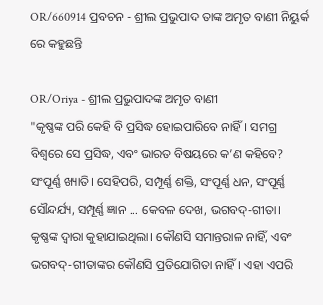OR/660914 ପ୍ରବଚନ - ଶ୍ରୀଲ ପ୍ରଭୁପାଦ ତାଙ୍କ ଅମୃତ ବାଣୀ ନିୟୁର୍କ ରେ କହୁଛନ୍ତି

OR/Oriya - ଶ୍ରୀଲ ପ୍ରଭୁପାଦଙ୍କ ଅମୃତ ବାଣୀ
"କୃଷ୍ଣଙ୍କ ପରି କେହି ବି ପ୍ରସିଦ୍ଧ ହୋଇପାରିବେ ନାହିଁ। ସମଗ୍ର ବିଶ୍ୱରେ ସେ ପ୍ରସିଦ୍ଧ, ଏବଂ ଭାରତ ବିଷୟରେ କ’ଣ କହିବେ? ସଂପୂର୍ଣ୍ଣ ଖ୍ୟାତି। ସେହିପରି, ସମ୍ପୂର୍ଣ୍ଣ ଶକ୍ତି, ସଂପୂର୍ଣ୍ଣ ଧନ, ସଂପୂର୍ଣ୍ଣ ସୌନ୍ଦର୍ଯ୍ୟ, ସମ୍ପୂର୍ଣ୍ଣ ଜ୍ଞାନ ... କେବଳ ଦେଖ, ଭଗବଦ୍-ଗୀତା। କୃଷ୍ଣଙ୍କ ଦ୍ଵାରା କୁହାଯାଇଥିଲା। କୌଣସି ସମାନ୍ତରାଳ ନାହିଁ, ଏବଂ ଭଗବଦ୍-ଗୀତାଙ୍କର କୌଣସି ପ୍ରତିଯୋଗିତା ନାହିଁ। ଏହା ଏପରି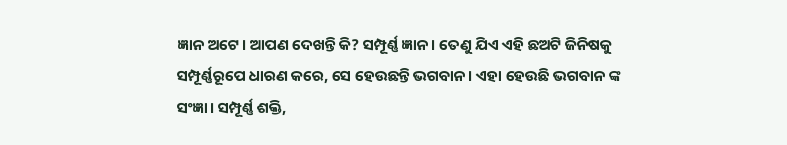ଜ୍ଞାନ ଅଟେ। ଆପଣ ଦେଖନ୍ତି କି? ସମ୍ପୂର୍ଣ୍ଣ ଜ୍ଞାନ। ତେଣୁ ଯିଏ ଏହି ଛଅଟି ଜିନିଷକୁ ସମ୍ପୂର୍ଣ୍ଣରୂପେ ଧାରଣ କରେ, ସେ ହେଉଛନ୍ତି ଭଗବାନ। ଏହା ହେଉଛି ଭଗବାନ ଙ୍କ ସଂଜ୍ଞା। ସମ୍ପୂର୍ଣ୍ଣ ଶକ୍ତି,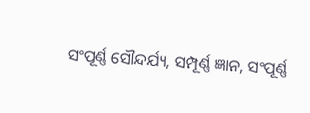ସଂପୂର୍ଣ୍ଣ ସୌନ୍ଦର୍ଯ୍ୟ, ସମ୍ପୂର୍ଣ୍ଣ ଜ୍ଞାନ, ସଂପୂର୍ଣ୍ଣ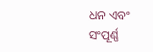ଧନ ଏବଂ ସଂପୂର୍ଣ୍ଣ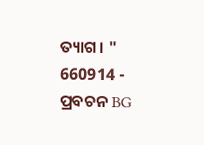ତ୍ୟାଗ। "
660914 - ପ୍ରବଚନ BG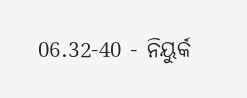06.32-40 - ନିୟୁର୍କ